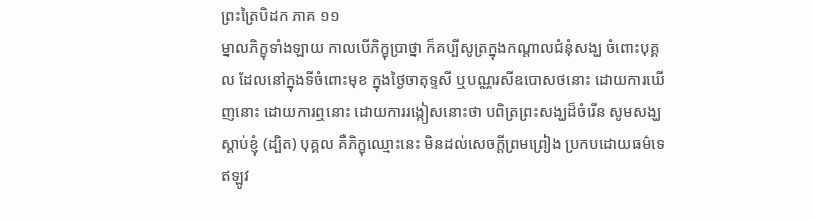ព្រះត្រៃបិដក ភាគ ១១
ម្នាលភិក្ខុទាំងឡាយ កាលបើភិក្ខុប្រាថ្នា ក៏គប្បីសូត្រក្នុងកណ្តាលជំនុំសង្ឃ ចំពោះបុគ្គល ដែលនៅក្នុងទីចំពោះមុខ ក្នុងថ្ងៃចាតុទ្ទសី ឬបណ្ណរសីឧបោសថនោះ ដោយការឃើញនោះ ដោយការឮនោះ ដោយការរង្កៀសនោះថា បពិត្រព្រះសង្ឃដ៏ចំរើន សូមសង្ឃស្តាប់ខ្ញុំ (ដ្បិត) បុគ្គល គឺភិក្ខុឈ្មោះនេះ មិនដល់សេចក្តីព្រមព្រៀង ប្រកបដោយធម៌ទេ ឥឡូវ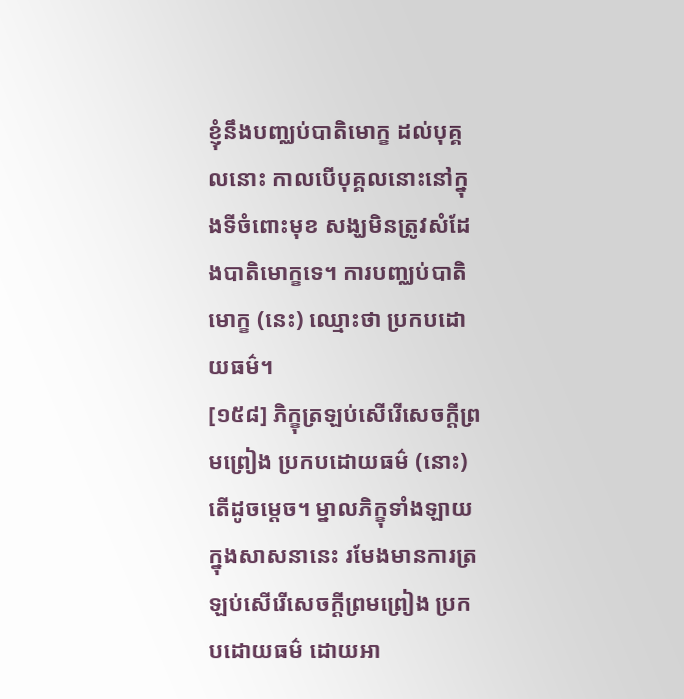ខ្ញុំនឹងបញ្ឈប់បាតិមោក្ខ ដល់បុគ្គលនោះ កាលបើបុគ្គលនោះនៅក្នុងទីចំពោះមុខ សង្ឃមិនត្រូវសំដែងបាតិមោក្ខទេ។ ការបញ្ឈប់បាតិមោក្ខ (នេះ) ឈ្មោះថា ប្រកបដោយធម៌។
[១៥៨] ភិក្ខុត្រឡប់សើរើសេចក្តីព្រមព្រៀង ប្រកបដោយធម៌ (នោះ) តើដូចម្តេច។ ម្នាលភិក្ខុទាំងឡាយ ក្នុងសាសនានេះ រមែងមានការត្រឡប់សើរើសេចក្តីព្រមព្រៀង ប្រកបដោយធម៌ ដោយអា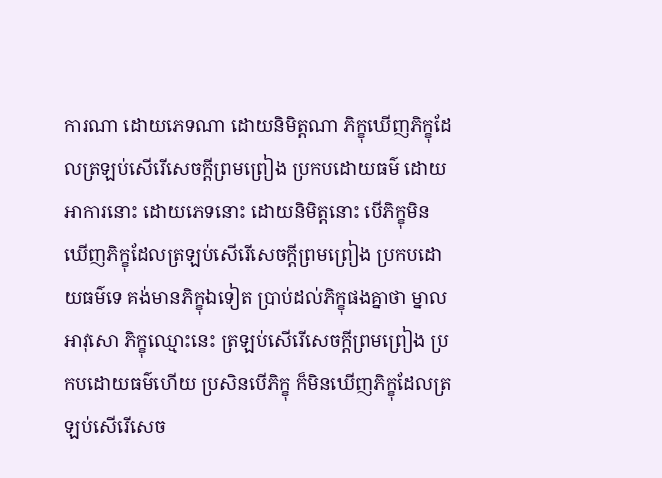ការណា ដោយភេទណា ដោយនិមិត្តណា ភិក្ខុឃើញភិក្ខុដែលត្រឡប់សើរើសេចក្តីព្រមព្រៀង ប្រកបដោយធម៌ ដោយអាការនោះ ដោយភេទនោះ ដោយនិមិត្តនោះ បើភិក្ខុមិនឃើញភិក្ខុដែលត្រឡប់សើរើសេចក្តីព្រមព្រៀង ប្រកបដោយធម៌ទេ គង់មានភិក្ខុឯទៀត ប្រាប់ដល់ភិក្ខុផងគ្នាថា ម្នាលអាវុសោ ភិក្ខុឈ្មោះនេះ ត្រឡប់សើរើសេចក្តីព្រមព្រៀង ប្រកបដោយធម៌ហើយ ប្រសិនបើភិក្ខុ ក៏មិនឃើញភិក្ខុដែលត្រឡប់សើរើសេច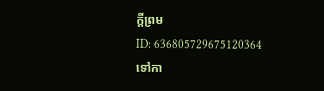ក្តីព្រម
ID: 636805729675120364
ទៅកា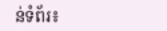ន់ទំព័រ៖